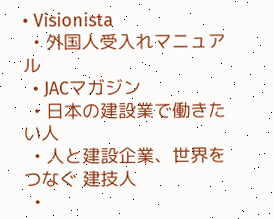• Visionista
  • 外国人受入れマニュアル
  • JACマガジン
  • 日本の建設業で働きたい人
  • 人と建設企業、世界をつなぐ 建技人
  •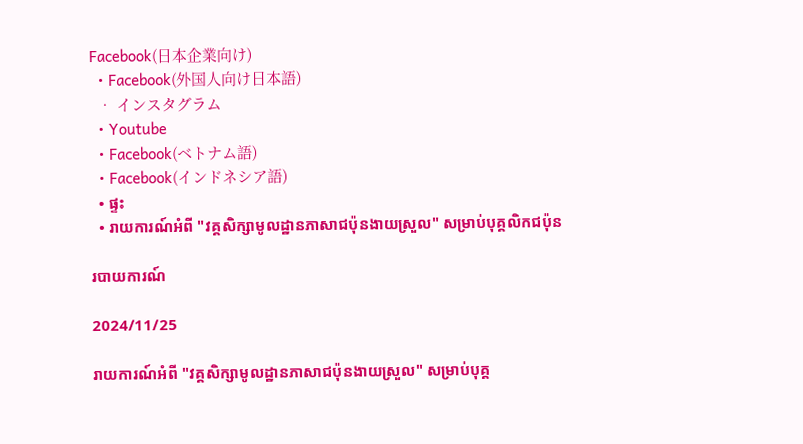Facebook(日本企業向け)
  • Facebook(外国人向け日本語)
  • インスタグラム
  • Youtube
  • Facebook(ベトナム語)
  • Facebook(インドネシア語)
  • ផ្ទះ
  • រាយការណ៍អំពី "វគ្គសិក្សាមូលដ្ឋានភាសាជប៉ុនងាយស្រួល" សម្រាប់បុគ្គលិកជប៉ុន

របាយការណ៍

2024/11/25

រាយការណ៍អំពី "វគ្គសិក្សាមូលដ្ឋានភាសាជប៉ុនងាយស្រួល" សម្រាប់បុគ្គ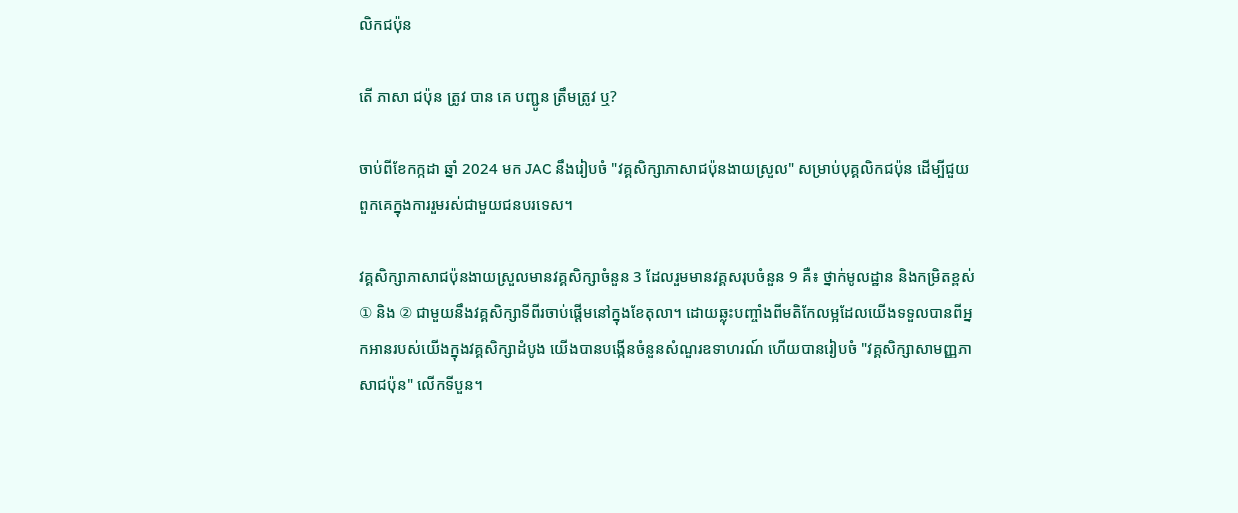លិកជប៉ុន

តើ ភាសា ជប៉ុន ត្រូវ បាន គេ បញ្ជូន ត្រឹមត្រូវ ឬ?

ចាប់ពីខែកក្កដា ឆ្នាំ 2024 មក JAC នឹងរៀបចំ "វគ្គសិក្សាភាសាជប៉ុនងាយស្រួល" សម្រាប់បុគ្គលិកជប៉ុន ដើម្បីជួយពួកគេក្នុងការរួមរស់ជាមួយជនបរទេស។

វគ្គសិក្សាភាសាជប៉ុនងាយស្រួលមានវគ្គសិក្សាចំនួន 3 ដែលរួមមានវគ្គសរុបចំនួន 9 គឺ៖ ថ្នាក់មូលដ្ឋាន និងកម្រិតខ្ពស់ ① និង ② ជាមួយនឹងវគ្គសិក្សាទីពីរចាប់ផ្តើមនៅក្នុងខែតុលា។ ដោយឆ្លុះបញ្ចាំងពីមតិកែលម្អដែលយើងទទួលបានពីអ្នកអានរបស់យើងក្នុងវគ្គសិក្សាដំបូង យើងបានបង្កើនចំនួនសំណួរឧទាហរណ៍ ហើយបានរៀបចំ "វគ្គសិក្សាសាមញ្ញភាសាជប៉ុន" លើកទីបួន។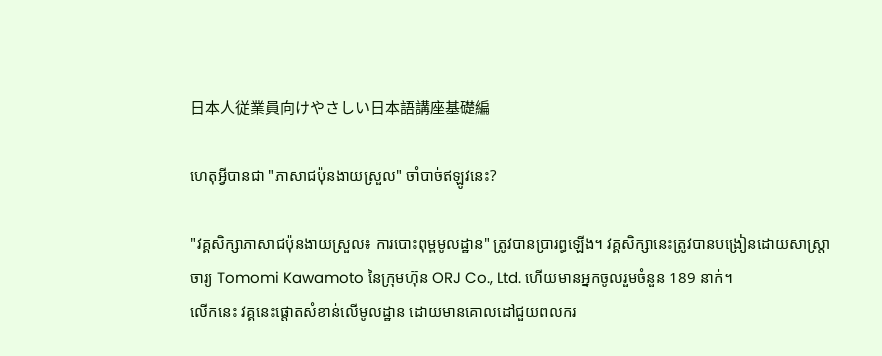日本人従業員向けやさしい日本語講座基礎編

ហេតុអ្វីបានជា "ភាសាជប៉ុនងាយស្រួល" ចាំបាច់ឥឡូវនេះ?

"វគ្គសិក្សាភាសាជប៉ុនងាយស្រួល៖ ការបោះពុម្ពមូលដ្ឋាន" ត្រូវបានប្រារព្ធឡើង។ វគ្គសិក្សានេះត្រូវបានបង្រៀនដោយសាស្ត្រាចារ្យ Tomomi Kawamoto នៃក្រុមហ៊ុន ORJ Co., Ltd. ហើយមានអ្នកចូលរួមចំនួន 189 នាក់។
លើកនេះ វគ្គនេះផ្តោតសំខាន់លើមូលដ្ឋាន ដោយមានគោលដៅជួយពលករ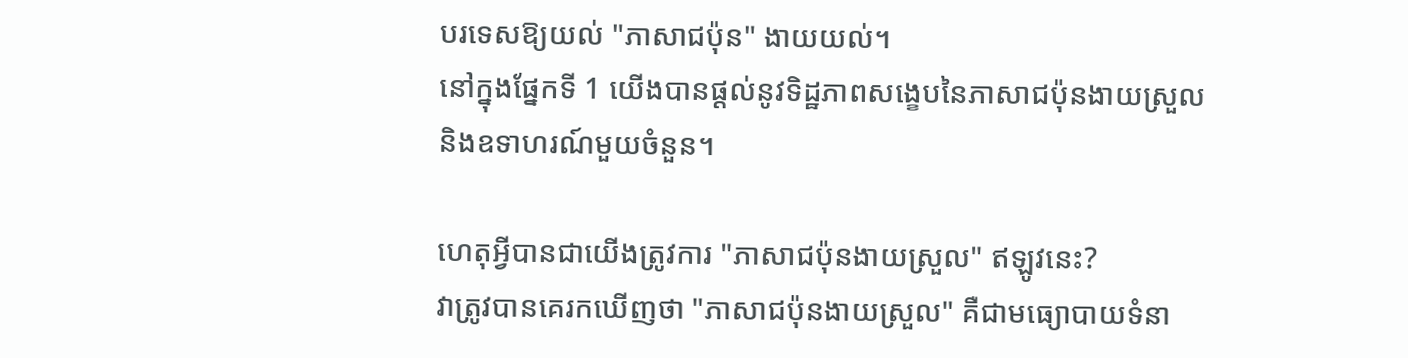បរទេសឱ្យយល់ "ភាសាជប៉ុន" ងាយយល់។
នៅក្នុងផ្នែកទី 1 យើងបានផ្តល់នូវទិដ្ឋភាពសង្ខេបនៃភាសាជប៉ុនងាយស្រួល និងឧទាហរណ៍មួយចំនួន។

ហេតុអ្វីបានជាយើងត្រូវការ "ភាសាជប៉ុនងាយស្រួល" ឥឡូវនេះ?
វាត្រូវបានគេរកឃើញថា "ភាសាជប៉ុនងាយស្រួល" គឺជាមធ្យោបាយទំនា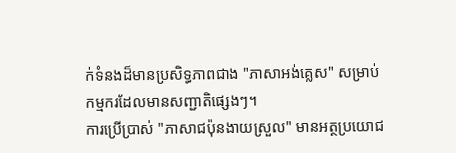ក់ទំនងដ៏មានប្រសិទ្ធភាពជាង "ភាសាអង់គ្លេស" សម្រាប់កម្មករដែលមានសញ្ជាតិផ្សេងៗ។
ការប្រើប្រាស់ "ភាសាជប៉ុនងាយស្រួល" មានអត្ថប្រយោជ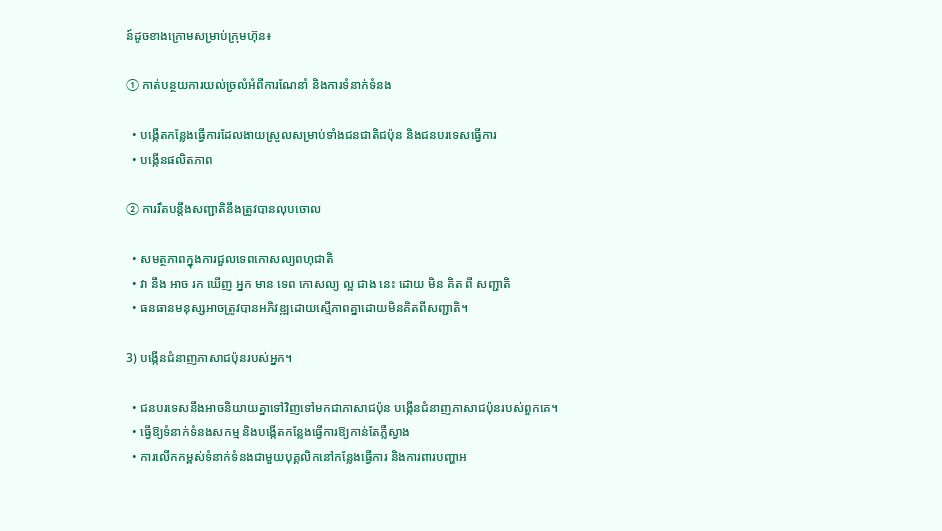ន៍ដូចខាងក្រោមសម្រាប់ក្រុមហ៊ុន៖

① កាត់បន្ថយការយល់ច្រលំអំពីការណែនាំ និងការទំនាក់ទំនង

  • បង្កើតកន្លែងធ្វើការដែលងាយស្រួលសម្រាប់ទាំងជនជាតិជប៉ុន និងជនបរទេសធ្វើការ
  • បង្កើនផលិតភាព

② ការរឹតបន្តឹងសញ្ជាតិនឹងត្រូវបានលុបចោល

  • សមត្ថភាពក្នុងការជួលទេពកោសល្យពហុជាតិ
  • វា នឹង អាច រក ឃើញ អ្នក មាន ទេព កោសល្យ ល្អ ជាង នេះ ដោយ មិន គិត ពី សញ្ជាតិ
  • ធនធានមនុស្សអាចត្រូវបានអភិវឌ្ឍដោយស្មើភាពគ្នាដោយមិនគិតពីសញ្ជាតិ។

3) បង្កើនជំនាញភាសាជប៉ុនរបស់អ្នក។

  • ជនបរទេសនឹងអាចនិយាយគ្នាទៅវិញទៅមកជាភាសាជប៉ុន បង្កើនជំនាញភាសាជប៉ុនរបស់ពួកគេ។
  • ធ្វើឱ្យទំនាក់ទំនងសកម្ម និងបង្កើតកន្លែងធ្វើការឱ្យកាន់តែភ្លឺស្វាង
  • ការលើកកម្ពស់ទំនាក់ទំនងជាមួយបុគ្គលិកនៅកន្លែងធ្វើការ និងការពារបញ្ហាអ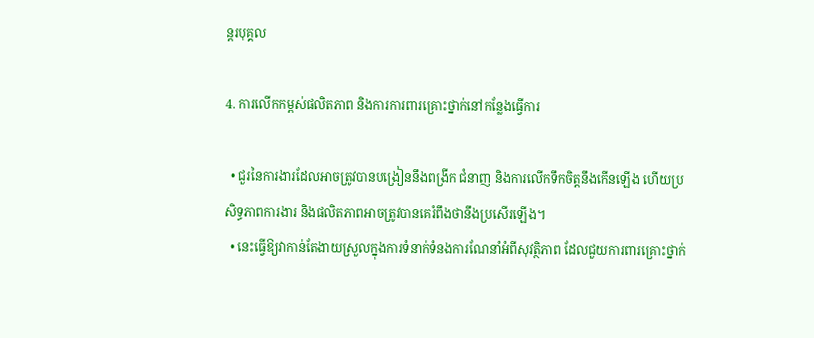ន្តរបុគ្គល

4. ការលើកកម្ពស់ផលិតភាព និងការការពារគ្រោះថ្នាក់នៅកន្លែងធ្វើការ

  • ជួរនៃការងារដែលអាចត្រូវបានបង្រៀននឹងពង្រីក ជំនាញ និងការលើកទឹកចិត្តនឹងកើនឡើង ហើយប្រសិទ្ធភាពការងារ និងផលិតភាពអាចត្រូវបានគេរំពឹងថានឹងប្រសើរឡើង។
  • នេះធ្វើឱ្យវាកាន់តែងាយស្រួលក្នុងការទំនាក់ទំនងការណែនាំអំពីសុវត្ថិភាព ដែលជួយការពារគ្រោះថ្នាក់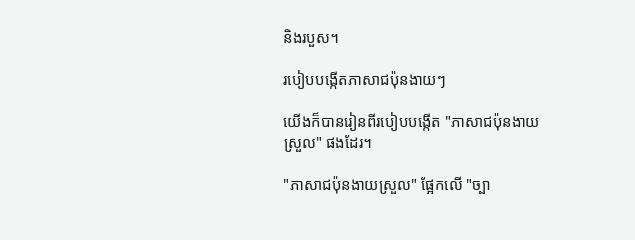និងរបួស។

របៀបបង្កើតភាសាជប៉ុនងាយៗ

យើងក៏បានរៀនពីរបៀបបង្កើត "ភាសាជប៉ុនងាយស្រួល" ផងដែរ។

"ភាសាជប៉ុនងាយស្រួល" ផ្អែកលើ "ច្បា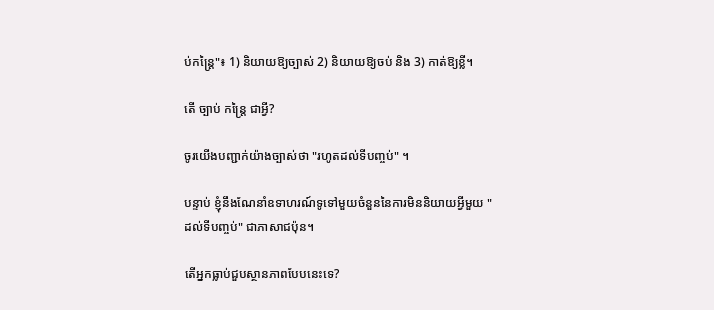ប់កន្ត្រៃ"៖ 1) និយាយឱ្យច្បាស់ 2) និយាយឱ្យចប់ និង 3) កាត់ឱ្យខ្លី។

តើ ច្បាប់ កន្ត្រៃ ជាអ្វី?

ចូរយើងបញ្ជាក់យ៉ាងច្បាស់ថា "រហូតដល់ទីបញ្ចប់" ។

បន្ទាប់ ខ្ញុំនឹងណែនាំឧទាហរណ៍ទូទៅមួយចំនួននៃការមិននិយាយអ្វីមួយ "ដល់ទីបញ្ចប់" ជាភាសាជប៉ុន។

តើអ្នកធ្លាប់ជួបស្ថានភាពបែបនេះទេ?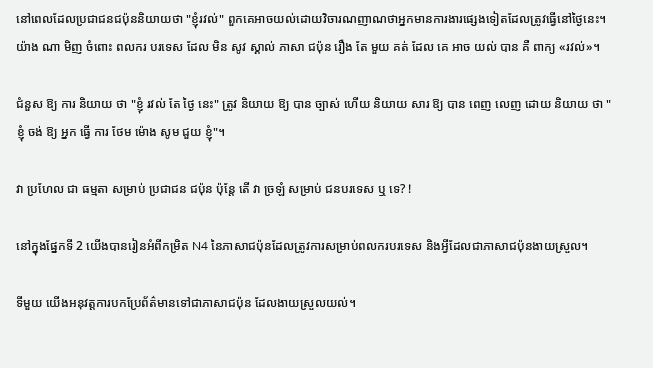នៅពេលដែលប្រជាជនជប៉ុននិយាយថា "ខ្ញុំរវល់" ពួកគេអាចយល់ដោយវិចារណញាណថាអ្នកមានការងារផ្សេងទៀតដែលត្រូវធ្វើនៅថ្ងៃនេះ។ យ៉ាង ណា មិញ ចំពោះ ពលករ បរទេស ដែល មិន សូវ ស្គាល់ ភាសា ជប៉ុន រឿង តែ មួយ គត់ ដែល គេ អាច យល់ បាន គឺ ពាក្យ «រវល់»។

ជំនួស ឱ្យ ការ និយាយ ថា "ខ្ញុំ រវល់ តែ ថ្ងៃ នេះ" ត្រូវ និយាយ ឱ្យ បាន ច្បាស់ ហើយ និយាយ សារ ឱ្យ បាន ពេញ លេញ ដោយ និយាយ ថា "ខ្ញុំ ចង់ ឱ្យ អ្នក ធ្វើ ការ ថែម ម៉ោង សូម ជួយ ខ្ញុំ"។

វា ប្រហែល ជា ធម្មតា សម្រាប់ ប្រជាជន ជប៉ុន ប៉ុន្តែ តើ វា ច្រឡំ សម្រាប់ ជនបរទេស ឬ ទេ? !

នៅក្នុងផ្នែកទី 2 យើងបានរៀនអំពីកម្រិត N4 នៃភាសាជប៉ុនដែលត្រូវការសម្រាប់ពលករបរទេស និងអ្វីដែលជាភាសាជប៉ុនងាយស្រួល។

ទីមួយ យើងអនុវត្តការបកប្រែព័ត៌មានទៅជាភាសាជប៉ុន ដែលងាយស្រួលយល់។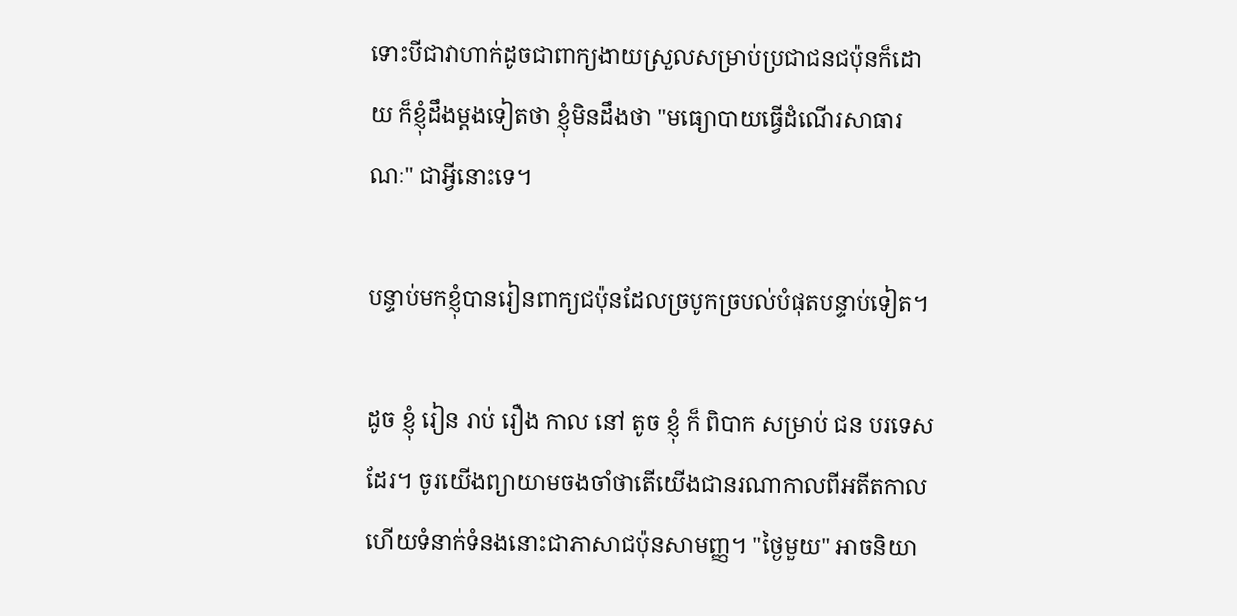ទោះបីជាវាហាក់ដូចជាពាក្យងាយស្រួលសម្រាប់ប្រជាជនជប៉ុនក៏ដោយ ក៏ខ្ញុំដឹងម្តងទៀតថា ខ្ញុំមិនដឹងថា "មធ្យោបាយធ្វើដំណើរសាធារណៈ" ជាអ្វីនោះទេ។

បន្ទាប់មកខ្ញុំបានរៀនពាក្យជប៉ុនដែលច្របូកច្របល់បំផុតបន្ទាប់ទៀត។

ដូច ខ្ញុំ រៀន រាប់ រឿង កាល នៅ តូច ខ្ញុំ ក៏ ពិបាក សម្រាប់ ជន បរទេស ដែរ។ ចូរយើងព្យាយាមចងចាំថាតើយើងជានរណាកាលពីអតីតកាល ហើយទំនាក់ទំនងនោះជាភាសាជប៉ុនសាមញ្ញ។ "ថ្ងៃមួយ" អាចនិយា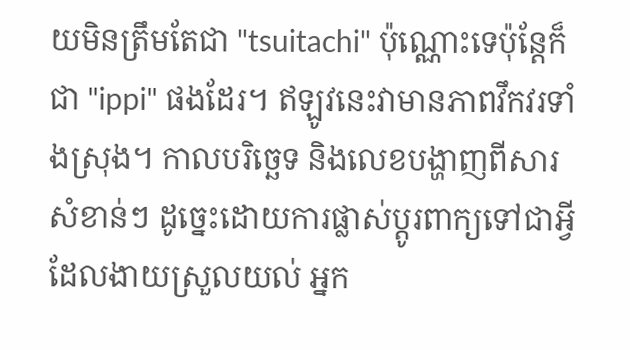យមិនត្រឹមតែជា "tsuitachi" ប៉ុណ្ណោះទេប៉ុន្តែក៏ជា "ippi" ផងដែរ។ ឥឡូវនេះវាមានភាពវឹកវរទាំងស្រុង។ កាលបរិច្ឆេទ និងលេខបង្ហាញពីសារសំខាន់ៗ ដូច្នេះដោយការផ្លាស់ប្តូរពាក្យទៅជាអ្វីដែលងាយស្រួលយល់ អ្នក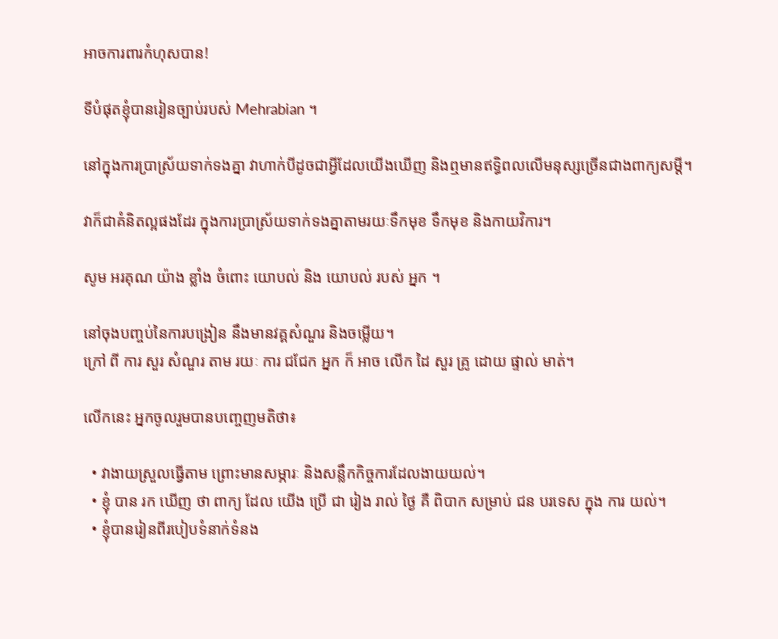អាចការពារកំហុសបាន!

ទីបំផុតខ្ញុំបានរៀនច្បាប់របស់ Mehrabian ។

នៅក្នុងការប្រាស្រ័យទាក់ទងគ្នា វាហាក់បីដូចជាអ្វីដែលយើងឃើញ និងឮមានឥទ្ធិពលលើមនុស្សច្រើនជាងពាក្យសម្ដី។

វាក៏ជាគំនិតល្អផងដែរ ក្នុងការប្រាស្រ័យទាក់ទងគ្នាតាមរយៈទឹកមុខ ទឹកមុខ និងកាយវិការ។

សូម អរគុណ យ៉ាង ខ្លាំង ចំពោះ យោបល់ និង យោបល់ របស់ អ្នក ។

នៅចុងបញ្ចប់នៃការបង្រៀន នឹងមានវគ្គសំណួរ និងចម្លើយ។
ក្រៅ ពី ការ សួរ សំណួរ តាម រយៈ ការ ជជែក អ្នក ក៏ អាច លើក ដៃ សួរ គ្រូ ដោយ ផ្ទាល់ មាត់។

លើកនេះ អ្នកចូលរួមបានបញ្ចេញមតិថា៖

  • វាងាយស្រួលធ្វើតាម ព្រោះមានសម្ភារៈ និងសន្លឹកកិច្ចការដែលងាយយល់។
  • ខ្ញុំ បាន រក ឃើញ ថា ពាក្យ ដែល យើង ប្រើ ជា រៀង រាល់ ថ្ងៃ គឺ ពិបាក សម្រាប់ ជន បរទេស ក្នុង ការ យល់។
  • ខ្ញុំបានរៀនពីរបៀបទំនាក់ទំនង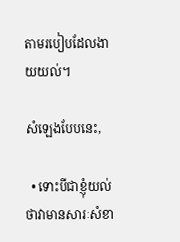តាមរបៀបដែលងាយយល់។

សំឡេងបែបនេះ,

  • ទោះបីជាខ្ញុំយល់ថាវាមានសារៈសំខា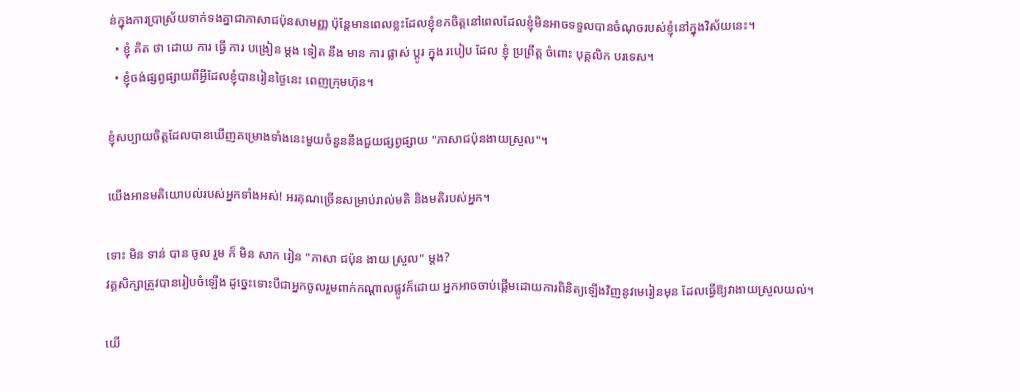ន់ក្នុងការប្រាស្រ័យទាក់ទងគ្នាជាភាសាជប៉ុនសាមញ្ញ ប៉ុន្តែមានពេលខ្លះដែលខ្ញុំខកចិត្តនៅពេលដែលខ្ញុំមិនអាចទទួលបានចំណុចរបស់ខ្ញុំនៅក្នុងវិស័យនេះ។
  • ខ្ញុំ គិត ថា ដោយ ការ ធ្វើ ការ បង្រៀន ម្តង ទៀត នឹង មាន ការ ផ្លាស់ ប្តូរ ក្នុង របៀប ដែល ខ្ញុំ ប្រព្រឹត្ត ចំពោះ បុគ្គលិក បរទេស។
  • ខ្ញុំចង់ផ្សព្វផ្សាយពីអ្វីដែលខ្ញុំបានរៀនថ្ងៃនេះ ពេញក្រុមហ៊ុន។

ខ្ញុំសប្បាយចិត្តដែលបានឃើញគម្រោងទាំងនេះមួយចំនួននឹងជួយផ្សព្វផ្សាយ "ភាសាជប៉ុនងាយស្រួល"។

យើងអានមតិយោបល់របស់អ្នកទាំងអស់! អរគុណច្រើនសម្រាប់រាល់មតិ និងមតិរបស់អ្នក។

ទោះ មិន ទាន់ បាន ចូល រួម ក៏ មិន សាក រៀន "ភាសា ជប៉ុន ងាយ ស្រួល" ម្តង?
វគ្គសិក្សាត្រូវបានរៀបចំឡើង ដូច្នេះទោះបីជាអ្នកចូលរួមពាក់កណ្តាលផ្លូវក៏ដោយ អ្នកអាចចាប់ផ្តើមដោយការពិនិត្យឡើងវិញនូវមេរៀនមុន ដែលធ្វើឱ្យវាងាយស្រួលយល់។

យើ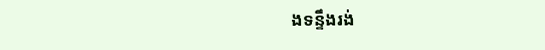ងទន្ទឹងរង់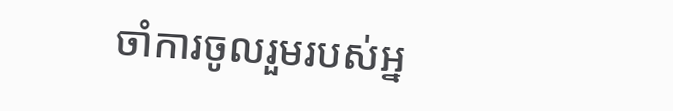ចាំការចូលរួមរបស់អ្ន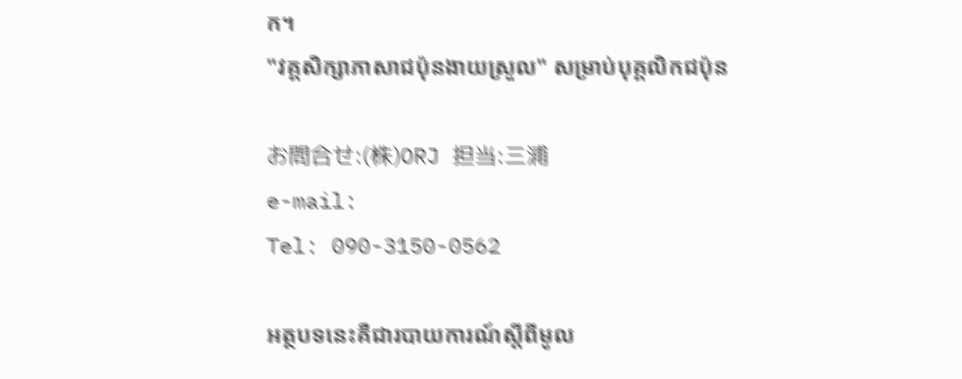ក។
"វគ្គសិក្សាភាសាជប៉ុនងាយស្រួល" សម្រាប់បុគ្គលិកជប៉ុន

お問合せ:(株)ORJ 担当:三浦
e-mail:
Tel: 090-3150-0562

អត្ថបទនេះគឺជារបាយការណ៍ស្តីពីមូល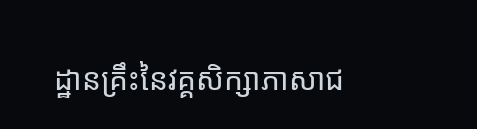ដ្ឋានគ្រឹះនៃវគ្គសិក្សាភាសាជ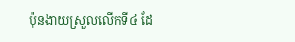ប៉ុនងាយស្រួលលើកទី៤ ដែ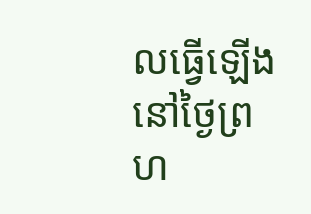លធ្វើឡើងនៅថ្ងៃព្រហ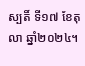ស្បតិ៍ ទី១៧ ខែតុលា ឆ្នាំ២០២៤។